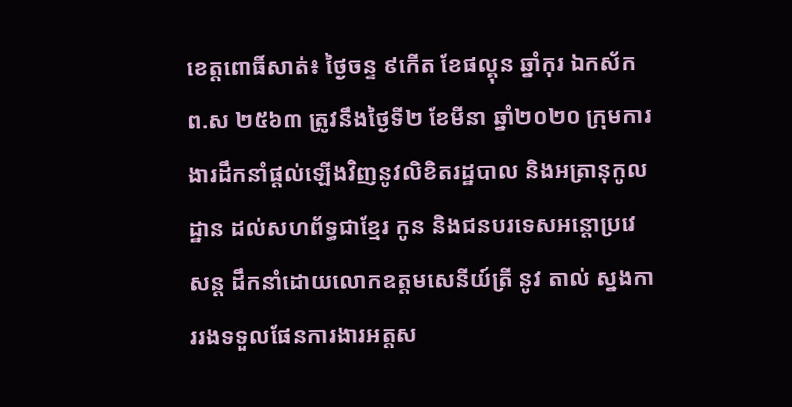ខេត្តពោធិ៍សាត់៖ ថ្ងៃចន្ទ ៩កើត ខែផល្គុន ឆ្នាំកុរ ឯកស័ក ព.ស ២៥៦៣ ត្រូវនឹងថ្ងៃទី២ ខែមីនា ឆ្នាំ២០២០ ក្រុមការងារដឹកនាំផ្តល់ឡើងវិញនូវលិខិតរដ្ឋបាល និងអត្រានុកូលដ្ឋាន ដល់សហព័ទ្ធជាខ្មែរ កូន និងជនបរទេសអន្តោប្រវេសន្ត ដឹកនាំដោយលោកឧត្តមសេនីយ៍ត្រី នូវ តាល់ ស្នងការរងទទួលផែនការងារអត្តស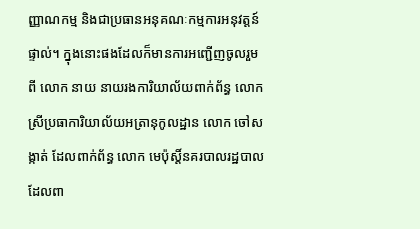ញ្ញាណកម្ម និងជាប្រធានអនុគណៈកម្មការអនុវត្តន៍ផ្ទាល់។ ក្នុងនោះផងដែលក៏មានការអញ្ជើញចូលរួមពី លោក នាយ នាយរងការិយាល័យពាក់ព័ន្ធ លោកស្រីប្រធាការិយាល័យអត្រានុកូលដ្ឋាន លោក ចៅសង្កាត់ ដែលពាក់ព័ន្ធ លោក មេប៉ុស្តិ៍នគរបាលរដ្ឋបាល ដែលពា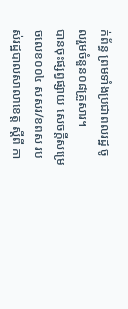ក់ព័ន្ធ ព្រមទាំងប្រជាពលរដ្ឋ ចូលរួមចំនួន០៨គ្រួសារ។
បានចុះផ្សព្វផ្សាយ សេចក្តីសម្រេចលេខ០០៤ សសរ/ខពស របស់រដ្ឋបាលសាលាខេត្ត ស្តីពី កា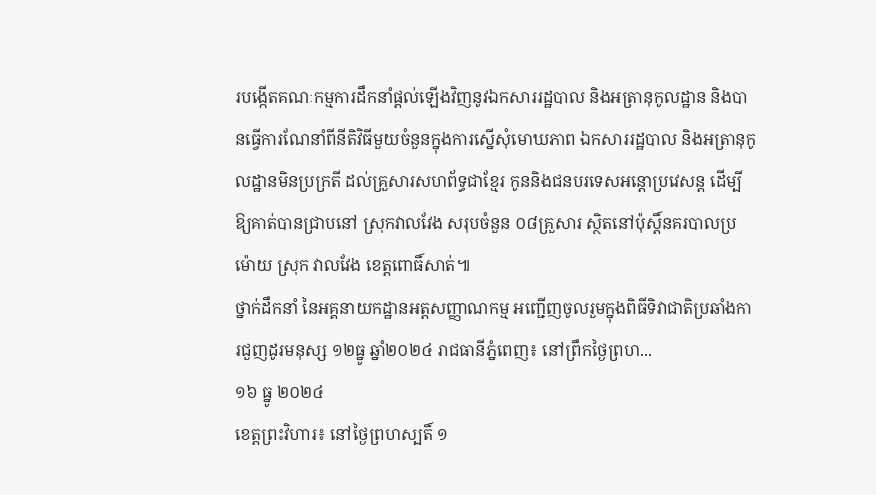របង្កើតគណៈកម្មការដឹកនាំផ្តល់ឡើងវិញនូវឯកសាររដ្ឋបាល និងអត្រានុកូលដ្ឋាន និងបានធ្វើការណែនាំពីនីតិវិធីមួយចំនួនក្នុងការស្នើសុំមោឃភាព ឯកសាររដ្ឋបាល និងអត្រានុកូលដ្ឋានមិនប្រក្រតី ដល់គ្រួសារសហព័ទ្ធជាខ្មែរ កូននិងជនបរទេសអន្តោប្រវេសន្ត ដើម្បីឱ្យគាត់បានជ្រាបនៅ ស្រុកវាលវែង សរុបចំនួន ០៨គ្រួសារ ស្ថិតនៅប៉ុស្តិ៍នគរបាលប្រម៉ោយ ស្រុក វាលវែង ខេត្តពោធិ៍សាត់៕
ថ្នាក់ដឹកនាំ នៃអគ្គនាយកដ្ឋានអត្តសញ្ញាណកម្ម អញ្ជើញចូលរួមក្នុងពិធីទិវាជាតិប្រឆាំងការជួញដូរមនុស្ស ១២ធ្នូ ឆ្នាំ២០២៤ រាជធានីភ្នំពេញ៖ នៅព្រឹកថ្ងៃព្រហ...
១៦ ធ្នូ ២០២៤
ខេត្តព្រះវិហារ៖ នៅថ្ងៃព្រហស្បតិ៍ ១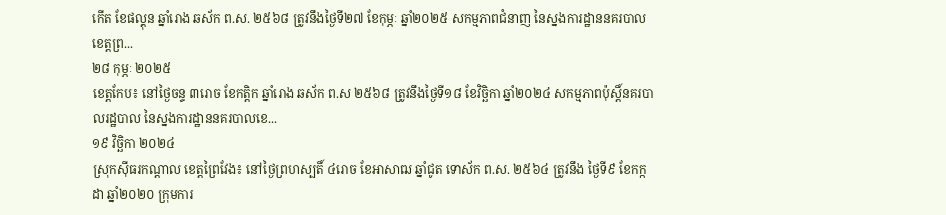កេីត ខែផល្គុន ឆ្នាំរោង ឆស័ក ព.ស. ២៥៦៨ ត្រូវនឹងថ្ងៃទី២៧ ខែកុម្ភៈ ឆ្នាំ២០២៥ សកម្មភាពជំនាញ នៃស្នងការដ្ឋាននគរបាលខេត្តព្រ...
២៨ កុម្ភៈ ២០២៥
ខេត្តកែប៖ នៅថ្ងៃចន្ទ ៣រោច ខែកត្ដិក ឆ្នាំរោង ឆស័ក ព.ស ២៥៦៨ ត្រូវនឹងថ្ងៃទី១៨ ខែវិច្ឆិកា ឆ្នាំ២០២៤ សកម្មភាពប៉ុស្តិ៍នគរបាលរដ្ឋបាល នៃស្នងការដ្ឋាននគរបាលខេ...
១៩ វិច្ឆិកា ២០២៤
ស្រុកស៊ីធរកណ្តាល ខេត្តព្រៃវែង៖ នៅថ្ងៃព្រហស្បតិ៍ ៤រោច ខែអាសាឍ ឆ្នាំជូត ទោស័ក ព.ស. ២៥៦៤ ត្រូវនឹង ថ្ងៃទី៩ ខែកក្កដា ឆ្នាំ២០២០ ក្រុមការ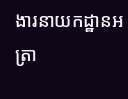ងារនាយកដ្ឋានអត្រា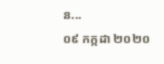ន...
០៩ កក្កដា ២០២០